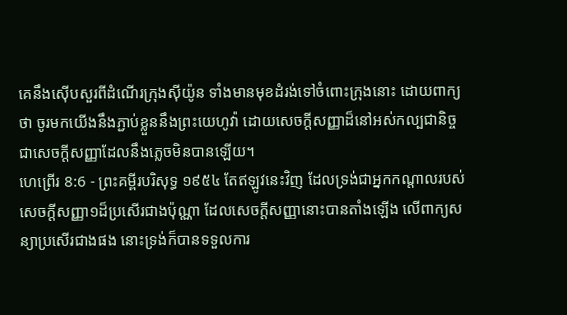គេនឹងស៊ើបសួរពីដំណើរក្រុងស៊ីយ៉ូន ទាំងមានមុខដំរង់ទៅចំពោះក្រុងនោះ ដោយពាក្យថា ចូរមកយើងនឹងភ្ជាប់ខ្លួននឹងព្រះយេហូវ៉ា ដោយសេចក្ដីសញ្ញាដ៏នៅអស់កល្បជានិច្ច ជាសេចក្ដីសញ្ញាដែលនឹងភ្លេចមិនបានឡើយ។
ហេព្រើរ 8:6 - ព្រះគម្ពីរបរិសុទ្ធ ១៩៥៤ តែឥឡូវនេះវិញ ដែលទ្រង់ជាអ្នកកណ្តាលរបស់សេចក្ដីសញ្ញា១ដ៏ប្រសើរជាងប៉ុណ្ណា ដែលសេចក្ដីសញ្ញានោះបានតាំងឡើង លើពាក្យសន្យាប្រសើរជាងផង នោះទ្រង់ក៏បានទទួលការ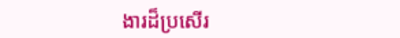ងារដ៏ប្រសើរ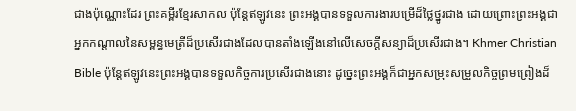ជាងប៉ុណ្ណោះដែរ ព្រះគម្ពីរខ្មែរសាកល ប៉ុន្តែឥឡូវនេះ ព្រះអង្គបានទទួលការងារបម្រើដ៏ថ្លៃថ្នូរជាង ដោយព្រោះព្រះអង្គជាអ្នកកណ្ដាលនៃសម្ពន្ធមេត្រីដ៏ប្រសើរជាងដែលបានតាំងឡើងនៅលើសេចក្ដីសន្យាដ៏ប្រសើរជាង។ Khmer Christian Bible ប៉ុន្ដែឥឡូវនេះព្រះអង្គបានទទួលកិច្ចការប្រសើរជាងនោះ ដូច្នេះព្រះអង្គក៏ជាអ្នកសម្រុះសម្រួលកិច្ចព្រមព្រៀងដ៏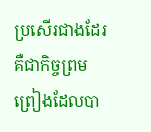ប្រសើរជាងដែរ គឺជាកិច្ចព្រមព្រៀងដែលបា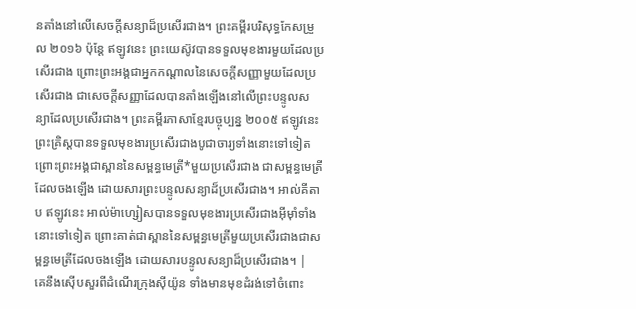នតាំងនៅលើសេចក្ដីសន្យាដ៏ប្រសើរជាង។ ព្រះគម្ពីរបរិសុទ្ធកែសម្រួល ២០១៦ ប៉ុន្ដែ ឥឡូវនេះ ព្រះយេស៊ូវបានទទួលមុខងារមួយដែលប្រសើរជាង ព្រោះព្រះអង្គជាអ្នកកណ្ដាលនៃសេចក្ដីសញ្ញាមួយដែលប្រសើរជាង ជាសេចក្ដីសញ្ញាដែលបានតាំងឡើងនៅលើព្រះបន្ទូលសន្យាដែលប្រសើរជាង។ ព្រះគម្ពីរភាសាខ្មែរបច្ចុប្បន្ន ២០០៥ ឥឡូវនេះ ព្រះគ្រិស្តបានទទួលមុខងារប្រសើរជាងបូជាចារ្យទាំងនោះទៅទៀត ព្រោះព្រះអង្គជាស្ពាននៃសម្ពន្ធមេត្រី*មួយប្រសើរជាង ជាសម្ពន្ធមេត្រីដែលចងឡើង ដោយសារព្រះបន្ទូលសន្យាដ៏ប្រសើរជាង។ អាល់គីតាប ឥឡូវនេះ អាល់ម៉ាហ្សៀសបានទទួលមុខងារប្រសើរជាងអ៊ីមុាំទាំងនោះទៅទៀត ព្រោះគាត់ជាស្ពាននៃសម្ពន្ធមេត្រីមួយប្រសើរជាងជាសម្ពន្ធមេត្រីដែលចងឡើង ដោយសារបន្ទូលសន្យាដ៏ប្រសើរជាង។ |
គេនឹងស៊ើបសួរពីដំណើរក្រុងស៊ីយ៉ូន ទាំងមានមុខដំរង់ទៅចំពោះ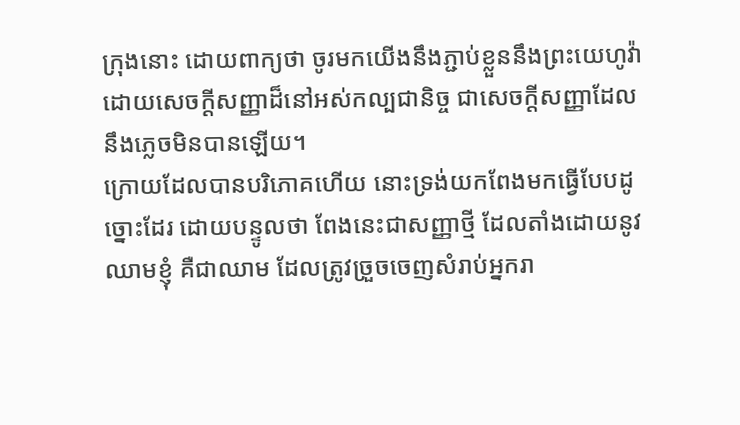ក្រុងនោះ ដោយពាក្យថា ចូរមកយើងនឹងភ្ជាប់ខ្លួននឹងព្រះយេហូវ៉ា ដោយសេចក្ដីសញ្ញាដ៏នៅអស់កល្បជានិច្ច ជាសេចក្ដីសញ្ញាដែលនឹងភ្លេចមិនបានឡើយ។
ក្រោយដែលបានបរិភោគហើយ នោះទ្រង់យកពែងមកធ្វើបែបដូច្នោះដែរ ដោយបន្ទូលថា ពែងនេះជាសញ្ញាថ្មី ដែលតាំងដោយនូវឈាមខ្ញុំ គឺជាឈាម ដែលត្រូវច្រួចចេញសំរាប់អ្នករា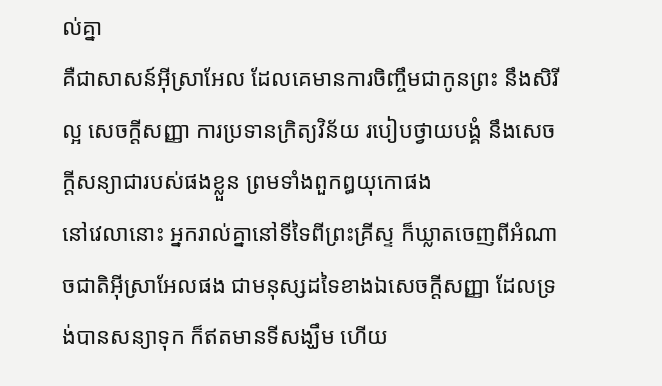ល់គ្នា
គឺជាសាសន៍អ៊ីស្រាអែល ដែលគេមានការចិញ្ចឹមជាកូនព្រះ នឹងសិរីល្អ សេចក្ដីសញ្ញា ការប្រទានក្រិត្យវិន័យ របៀបថ្វាយបង្គំ នឹងសេចក្ដីសន្យាជារបស់ផងខ្លួន ព្រមទាំងពួកឰយុកោផង
នៅវេលានោះ អ្នករាល់គ្នានៅទីទៃពីព្រះគ្រីស្ទ ក៏ឃ្លាតចេញពីអំណាចជាតិអ៊ីស្រាអែលផង ជាមនុស្សដទៃខាងឯសេចក្ដីសញ្ញា ដែលទ្រង់បានសន្យាទុក ក៏ឥតមានទីសង្ឃឹម ហើយ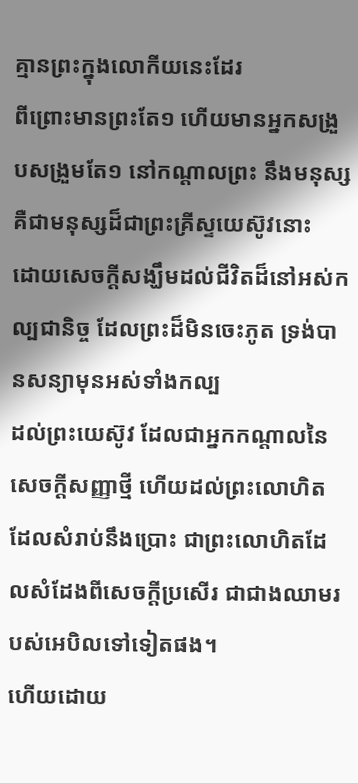គ្មានព្រះក្នុងលោកីយនេះដែរ
ពីព្រោះមានព្រះតែ១ ហើយមានអ្នកសង្រួបសង្រួមតែ១ នៅកណ្តាលព្រះ នឹងមនុស្ស គឺជាមនុស្សដ៏ជាព្រះគ្រីស្ទយេស៊ូវនោះ
ដោយសេចក្ដីសង្ឃឹមដល់ជីវិតដ៏នៅអស់កល្បជានិច្ច ដែលព្រះដ៏មិនចេះភូត ទ្រង់បានសន្យាមុនអស់ទាំងកល្ប
ដល់ព្រះយេស៊ូវ ដែលជាអ្នកកណ្តាលនៃសេចក្ដីសញ្ញាថ្មី ហើយដល់ព្រះលោហិត ដែលសំរាប់នឹងប្រោះ ជាព្រះលោហិតដែលសំដែងពីសេចក្ដីប្រសើរ ជាជាងឈាមរបស់អេបិលទៅទៀតផង។
ហើយដោយ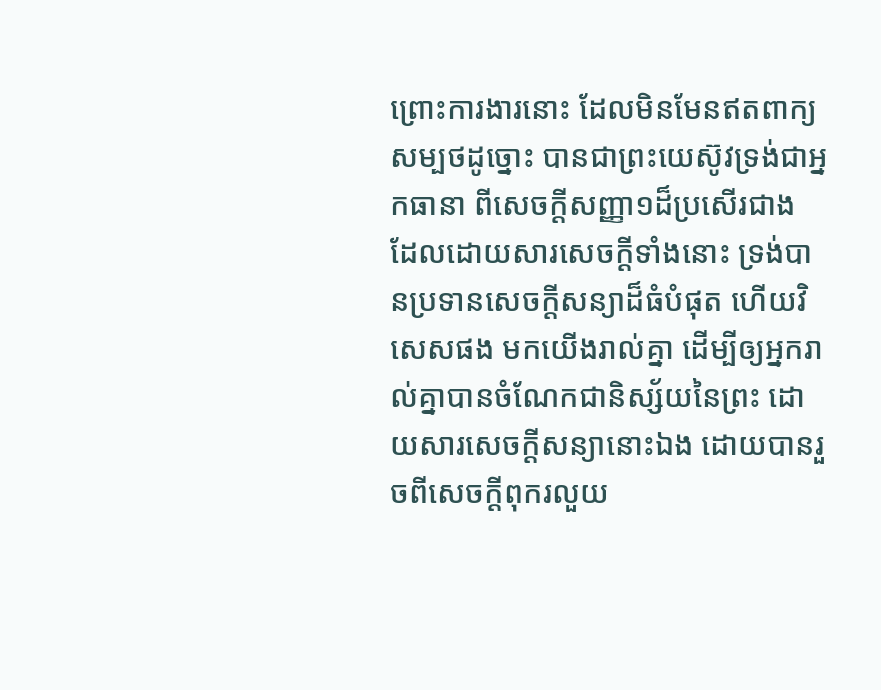ព្រោះការងារនោះ ដែលមិនមែនឥតពាក្យសម្បថដូច្នោះ បានជាព្រះយេស៊ូវទ្រង់ជាអ្នកធានា ពីសេចក្ដីសញ្ញា១ដ៏ប្រសើរជាង
ដែលដោយសារសេចក្ដីទាំងនោះ ទ្រង់បានប្រទានសេចក្ដីសន្យាដ៏ធំបំផុត ហើយវិសេសផង មកយើងរាល់គ្នា ដើម្បីឲ្យអ្នករាល់គ្នាបានចំណែកជានិស្ស័យនៃព្រះ ដោយសារសេចក្ដីសន្យានោះឯង ដោយបានរួចពីសេចក្ដីពុករលួយ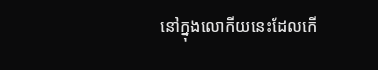នៅក្នុងលោកីយនេះដែលកើ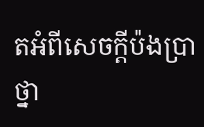តអំពីសេចក្ដីប៉ងប្រាថ្នា